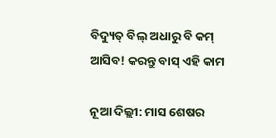ବିଦ୍ୟୁତ୍ ବିଲ୍ ଅଧାରୁ ବି କମ୍ ଆସିବ! କରନ୍ତୁ ବାସ୍ ଏହି କାମ

ନୂଆ ଦିଲ୍ଲୀ: ମାସ ଶେଷର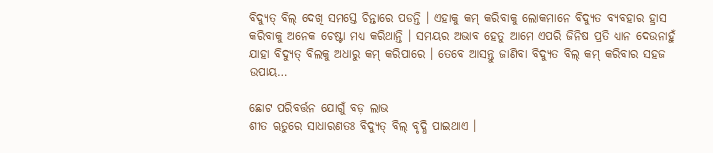ବିଦ୍ୟୁତ୍ ବିଲ୍ ଦେଖି ସମସ୍ତେ ଚିନ୍ତାରେ ପଡନ୍ତି । ଏହାକୁ କମ୍ କରିବାକୁ ଲୋକମାନେ ବିଦ୍ୟୁତ ବ୍ୟବହାର ହ୍ରାସ କରିବାକୁ ଅନେକ ଚେଷ୍ଟା ମଧ୍ୟ କରିଥାନ୍ତି । ସମୟର ଅଭାବ ହେତୁ ଆମେ ଏପରି ଜିନିଷ ପ୍ରତି ଧ୍ୟାନ ଦେଉନାହୁଁ ଯାହା ବିଦ୍ୟୁତ୍ ବିଲକୁ ଅଧାରୁ କମ୍ କରିପାରେ । ତେବେ ଆସନ୍ତୁ ଜାଣିବା ବିଦ୍ୟୁତ ବିଲ୍ କମ୍ କରିବାର ସହଜ ଉପାୟ…

ଛୋଟ ପରିବର୍ତ୍ତନ ଯୋଗୁଁ ବଡ଼ ଲାଭ
ଶୀତ ୠତୁରେ ସାଧାରଣତଃ ବିଦ୍ୟୁତ୍ ବିଲ୍ ବୃଦ୍ଧି ପାଇଥାଏ ।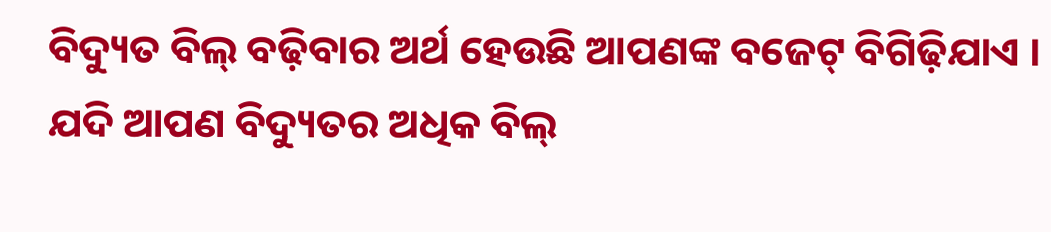ବିଦ୍ୟୁତ ବିଲ୍ ବଢ଼ିବାର ଅର୍ଥ ହେଉଛି ଆପଣଙ୍କ ବଜେଟ୍ ବିଗିଢ଼ିଯାଏ । ଯଦି ଆପଣ ବିଦ୍ୟୁତର ଅଧିକ ବିଲ୍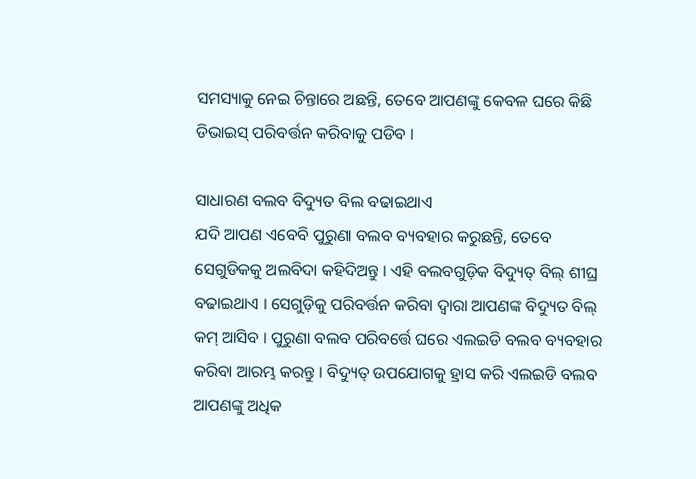ସମସ୍ୟାକୁ ନେଇ ଚିନ୍ତାରେ ଅଛନ୍ତି, ତେବେ ଆପଣଙ୍କୁ କେବଳ ଘରେ କିଛି ଡିଭାଇସ୍ ପରିବର୍ତ୍ତନ କରିବାକୁ ପଡିବ ।

ସାଧାରଣ ବଲବ ବିଦ୍ୟୁତ ବିଲ ବଢାଇଥାଏ
ଯଦି ଆପଣ ଏବେବି ପୁରୁଣା ବଲବ ବ୍ୟବହାର କରୁଛନ୍ତି, ତେବେ ସେଗୁଡିକକୁ ଅଲବିଦା କହିଦିଅନ୍ତୁ । ଏହି ବଲବଗୁଡ଼ିକ ବିଦ୍ୟୁତ୍ ବିଲ୍ ଶୀଘ୍ର ବଢାଇଥାଏ । ସେଗୁଡ଼ିକୁ ପରିବର୍ତ୍ତନ କରିବା ଦ୍ୱାରା ଆପଣଙ୍କ ବିଦ୍ୟୁତ ବିଲ୍ କମ୍ ଆସିବ । ପୁରୁଣା ବଲବ ପରିବର୍ତ୍ତେ ଘରେ ଏଲଇଡି ବଲବ ବ୍ୟବହାର କରିବା ଆରମ୍ଭ କରନ୍ତୁ । ବିଦ୍ୟୁତ୍ ଉପଯୋଗକୁ ହ୍ରାସ କରି ଏଲଇଡି ବଲବ ଆପଣଙ୍କୁ ଅଧିକ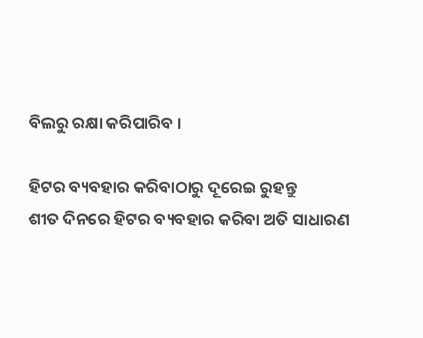ବିଲରୁ ରକ୍ଷା କରିପାରିବ ।

ହିଟର ବ୍ୟବହାର କରିବାଠାରୁ ଦୂରେଇ ରୁହନ୍ତୁ
ଶୀତ ଦିନରେ ହିଟର ବ୍ୟବହାର କରିବା ଅତି ସାଧାରଣ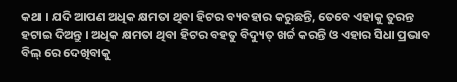କଥା । ଯଦି ଆପଣ ଅଧିକ କ୍ଷମତା ଥିବା ହିଟର ବ୍ୟବହାର କରୁଛନ୍ତି, ତେବେ ଏହାକୁ ତୁରନ୍ତ ହଟାଇ ଦିଅନ୍ତୁ । ଅଧିକ କ୍ଷମତା ଥିବା ହିଟର ବହତୁ ବିଦ୍ୟୁତ୍ ଖର୍ଚ୍ଚ କରନ୍ତି ଓ ଏହାର ସିଧା ପ୍ରଭାବ ବିଲ୍ ରେ ଦେଖିବାକୁ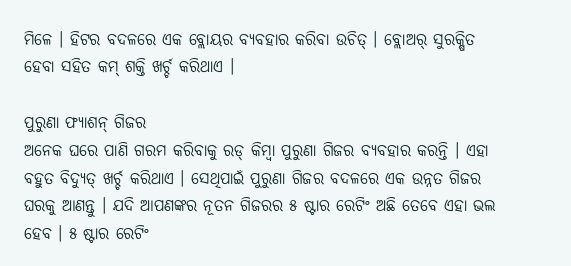ମିଳେ । ହିଟର ବଦଳରେ ଏକ ବ୍ଲୋୟର ବ୍ୟବହାର କରିବା ଉଚିତ୍ । ବ୍ଲୋଅର୍ ସୁରକ୍ଷିତ ହେବା ସହିତ କମ୍ ଶକ୍ତି ଖର୍ଚ୍ଚ କରିଥାଏ ।

ପୁରୁଣା ଫ୍ୟାଶନ୍ ଗିଜର
ଅନେକ ଘରେ ପାଣି ଗରମ କରିବାକୁ ରଡ୍ କିମ୍ବା ପୁରୁଣା ଗିଜର ବ୍ୟବହାର କରନ୍ତି । ଏହା ବହୁତ ବିଦ୍ୟୁତ୍ ଖର୍ଚ୍ଚ କରିଥାଏ । ସେଥିପାଇଁ ପୁରୁଣା ଗିଜର ବଦଳରେ ଏକ ଉନ୍ନତ ଗିଜର ଘରକୁ ଆଣନ୍ତୁ । ଯଦି ଆପଣଙ୍କର ନୂତନ ଗିଜରର ୫ ଷ୍ଟାର ରେଟିଂ ଅଛି ତେବେ ଏହା ଭଲ ହେବ । ୫ ଷ୍ଟାର ରେଟିଂ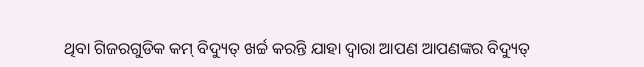ଥିବା ଗିଜରଗୁଡିକ କମ୍ ବିଦ୍ୟୁତ୍ ଖର୍ଚ୍ଚ କରନ୍ତି ଯାହା ଦ୍ୱାରା ଆପଣ ଆପଣଙ୍କର ବିଦ୍ୟୁତ୍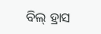ବିଲ୍ ହ୍ରାସ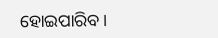ହୋଇପାରିବ ।